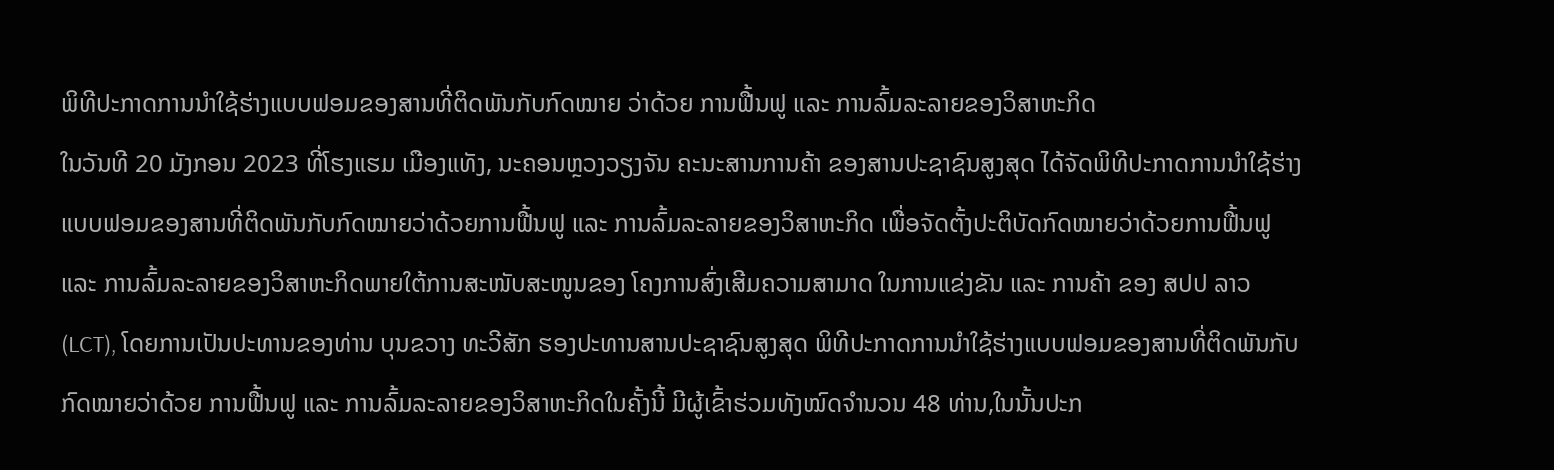ພິທີປະກາດການນຳໃຊ້ຮ່າງແບບຟອມຂອງສານທີ່ຕິດພັນກັບກົດໝາຍ ວ່າດ້ວຍ ການຟື້ນຟູ ແລະ ການລົ້ມລະລາຍຂອງວິສາຫະກິດ
ໃນວັນທີ 20 ມັງກອນ 2023 ທີ່ໂຮງແຮມ ເມືອງແທັງ, ນະຄອນຫຼວງວຽງຈັນ ຄະນະສານການຄ້າ ຂອງສານປະຊາຊົນສູງສຸດ ໄດ້ຈັດພິທີປະກາດການນຳໃຊ້ຮ່າງແບບຟອມຂອງສານທີ່ຕິດພັນກັບກົດໝາຍວ່າດ້ວຍການຟື້ນຟູ ແລະ ການລົ້ມລະລາຍຂອງວິສາຫະກິດ ເພື່ອຈັດຕັ້ງປະຕິບັດກົດໝາຍວ່າດ້ວຍການຟື້ນຟູ ແລະ ການລົ້ມລະລາຍຂອງວິສາຫະກິດພາຍໃຕ້ການສະໜັບສະໜູນຂອງ ໂຄງການສົ່ງເສີມຄວາມສາມາດ ໃນການແຂ່ງຂັນ ແລະ ການຄ້າ ຂອງ ສປປ ລາວ (LCT), ໂດຍການເປັນປະທານຂອງທ່ານ ບຸນຂວາງ ທະວີສັກ ຮອງປະທານສານປະຊາຊົນສູງສຸດ ພິທີປະກາດການນຳໃຊ້ຮ່າງແບບຟອມຂອງສານທີ່ຕິດພັນກັບກົດໝາຍວ່າດ້ວຍ ການຟື້ນຟູ ແລະ ການລົ້ມລະລາຍຂອງວິສາຫະກິດໃນຄັ້ງນີ້ ມີຜູ້ເຂົ້າຮ່ວມທັງໝົດຈຳນວນ 48 ທ່ານ,ໃນນັ້ນປະກ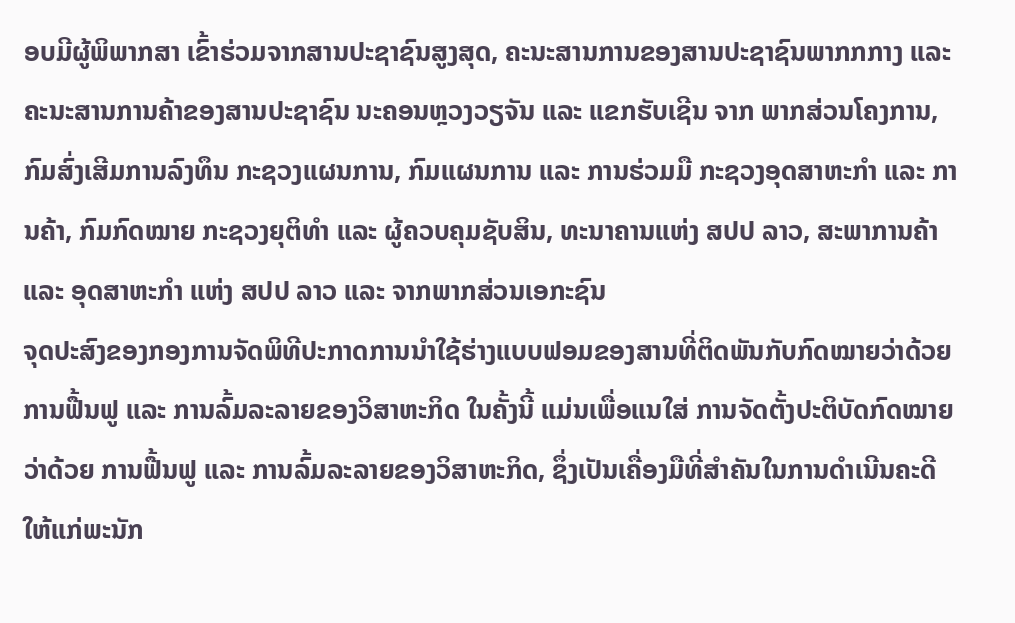ອບມີຜູ້ພິພາກສາ ເຂົ້າຮ່ວມຈາກສານປະຊາຊົນສູງສຸດ, ຄະນະສານການຂອງສານປະຊາຊົນພາກກກາງ ແລະ ຄະນະສານການຄ້າຂອງສານປະຊາຊົນ ນະຄອນຫຼວງວຽຈັນ ແລະ ແຂກຮັບເຊີນ ຈາກ ພາກສ່ວນໂຄງການ, ກົມສົ່ງເສີມການລົງທຶນ ກະຊວງແຜນການ, ກົມແຜນການ ແລະ ການຮ່ວມມື ກະຊວງອຸດສາຫະກໍາ ແລະ ການຄ້າ, ກົມກົດໝາຍ ກະຊວງຍຸຕິທໍາ ແລະ ຜູ້ຄວບຄຸມຊັບສິນ, ທະນາຄານແຫ່ງ ສປປ ລາວ, ສະພາການຄ້າ ແລະ ອຸດສາຫະກຳ ແຫ່ງ ສປປ ລາວ ແລະ ຈາກພາກສ່ວນເອກະຊົນ
ຈຸດປະສົງຂອງກອງການຈັດພິທີປະກາດການນຳໃຊ້ຮ່າງແບບຟອມຂອງສານທີ່ຕິດພັນກັບກົດໝາຍວ່າດ້ວຍ ການຟື້ນຟູ ແລະ ການລົ້ມລະລາຍຂອງວິສາຫະກິດ ໃນຄັ້ງນີ້ ແມ່ນເພື່ອແນໃສ່ ການຈັດຕັ້ງປະຕິບັດກົດໝາຍວ່າດ້ວຍ ການຟື້ນຟູ ແລະ ການລົ້ມລະລາຍຂອງວິສາຫະກິດ, ຊຶ່ງເປັນເຄື່ອງມືທີ່ສຳຄັນໃນການດຳເນີນຄະດີ ໃຫ້ແກ່ພະນັກ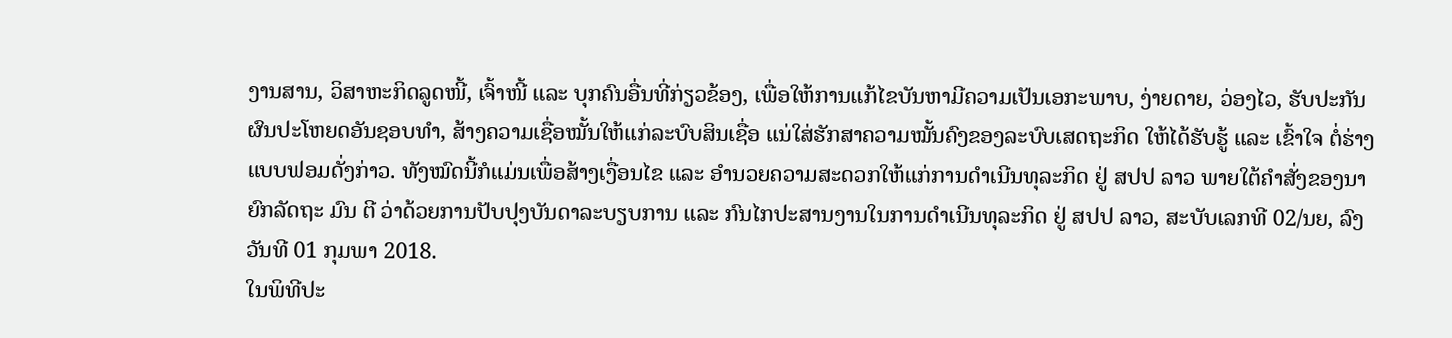ງານສານ, ວິສາຫະກິດລູດໜີ້, ເຈົ້າໜີ້ ແລະ ບຸກຄົນອື່ນທີ່ກ່ຽວຂ້ອງ, ເພື່ອໃຫ້ການແກ້ໄຂບັນຫາມີຄວາມເປັນເອກະພາບ, ງ່າຍດາຍ, ວ່ອງໄວ, ຮັບປະກັນຜົນປະໂຫຍດອັນຊອບທຳ, ສ້າງຄວາມເຊື່ອໝັ້ນໃຫ້ແກ່ລະບົບສິນເຊື່ອ ແນ່ໃສ່ຮັກສາຄວາມໝັ້ນຄົງຂອງລະບົບເສດຖະກິດ ໃຫ້ໄດ້ຮັບຮູ້ ແລະ ເຂົ້າໃຈ ຕໍ່ຮ່າງແບບຟອມດັ່ງກ່າວ. ທັງໝົດນີ້ກໍແມ່ນເພື່ອສ້າງເງື່ອນໄຂ ແລະ ອໍານວຍຄວາມສະດວກໃຫ້ແກ່ການດຳເນີນທຸລະກິດ ຢູ່ ສປປ ລາວ ພາຍໃຕ້ຄຳສັ່ງຂອງນາຍົກລັດຖະ ມົນ ຕີ ວ່າດ້ວຍການປັບປຸງບັນດາລະບຽບການ ແລະ ກົນໄກປະສານງານໃນການດຳເນີນທຸລະກິດ ຢູ່ ສປປ ລາວ, ສະບັບເລກທີ 02/ນຍ, ລົງວັນທີ 01 ກຸມພາ 2018.
ໃນພິທີປະ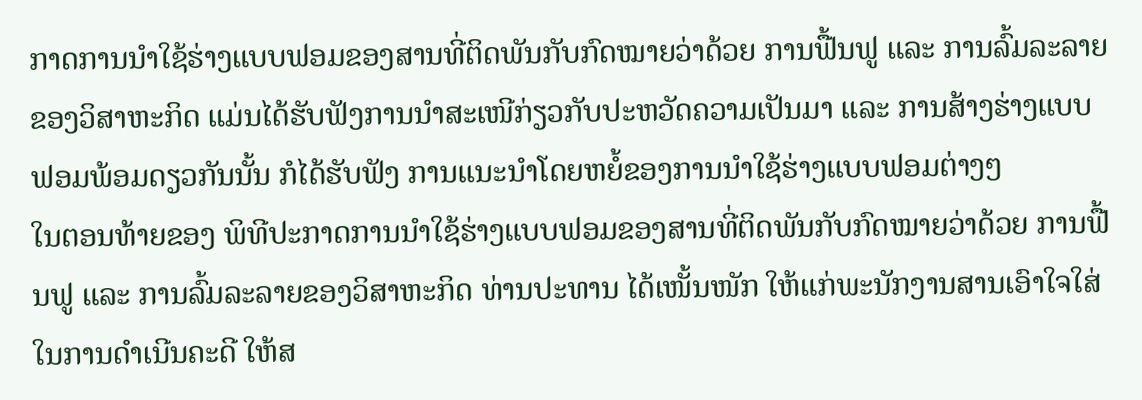ກາດການນຳໃຊ້ຮ່າງແບບຟອມຂອງສານທີ່ຕິດພັນກັບກົດໝາຍວ່າດ້ວຍ ການຟື້ນຟູ ແລະ ການລົ້ມລະລາຍຂອງວິສາຫະກິດ ແມ່ນໄດ້ຮັບຟັງການນຳສະເໜີກ່ຽວກັບປະຫວັດຄວາມເປັນມາ ແລະ ການສ້າງຮ່າງແບບຟອມພ້ອມດຽວກັນນັ້ນ ກໍໄດ້ຮັບຟັງ ການແນະນຳໂດຍຫຍໍ້ຂອງການນຳໃຊ້ຮ່າງແບບຟອມຕ່າງໆ
ໃນຕອນທ້າຍຂອງ ພິທີປະກາດການນຳໃຊ້ຮ່າງແບບຟອມຂອງສານທີ່ຕິດພັນກັບກົດໝາຍວ່າດ້ວຍ ການຟື້ນຟູ ແລະ ການລົ້ມລະລາຍຂອງວິສາຫະກິດ ທ່ານປະທານ ໄດ້ເໜັ້ນໜັກ ໃຫ້ແກ່ພະນັກງານສານເອົາໃຈໃສ່ໃນການດໍາເນີນຄະດີ ໃຫ້ສ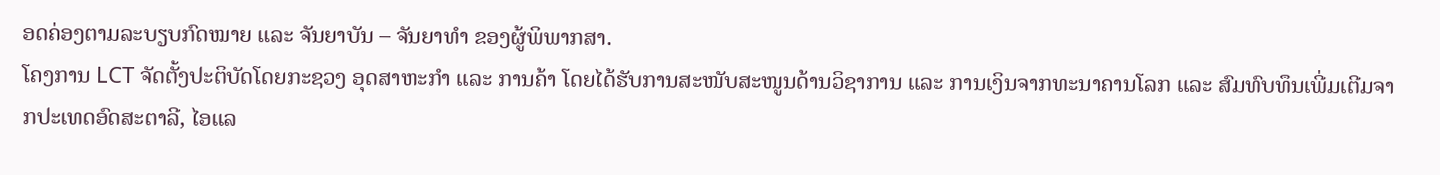ອດຄ່ອງຕາມລະບຽບກົດໝາຍ ແລະ ຈັນຍາບັນ – ຈັນຍາທໍາ ຂອງຜູ້ພິພາກສາ.
ໂຄງການ LCT ຈັດຕັ້ງປະຕິບັດໂດຍກະຊວງ ອຸດສາຫະກໍາ ແລະ ການຄ້າ ໂດຍໄດ້ຮັບການສະໜັບສະໜູນດ້ານວິຊາການ ແລະ ການເງິນຈາກທະນາຄານໂລກ ແລະ ສົມທົບທຶນເພີ່ມເຕີມຈາກປະເທດອົດສະຕາລີ, ໄອແລ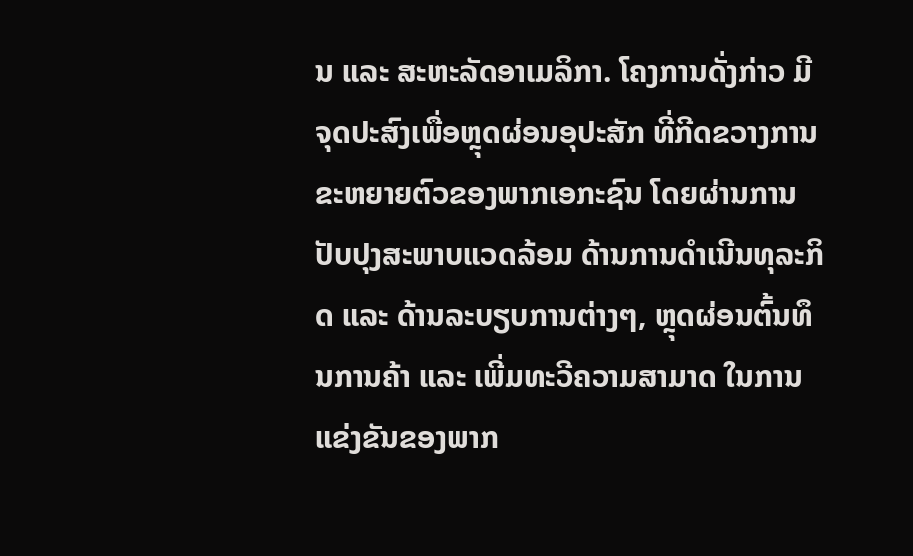ນ ແລະ ສະຫະລັດອາເມລິກາ. ໂຄງການດັ່ງກ່າວ ມີຈຸດປະສົງເພື່ອຫຼຸດຜ່ອນອຸປະສັກ ທີ່ກີດຂວາງການຂະຫຍາຍຕົວຂອງພາກເອກະຊົນ ໂດຍຜ່ານການປັບປຸງສະພາບແວດລ້ອມ ດ້ານການດໍາເນີນທຸລະກິດ ແລະ ດ້ານລະບຽບການຕ່າງໆ, ຫຼຸດຜ່ອນຕົ້ນທຶນການຄ້າ ແລະ ເພີ່ມທະວີຄວາມສາມາດ ໃນການແຂ່ງຂັນຂອງພາກ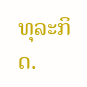ທຸລະກິດ.